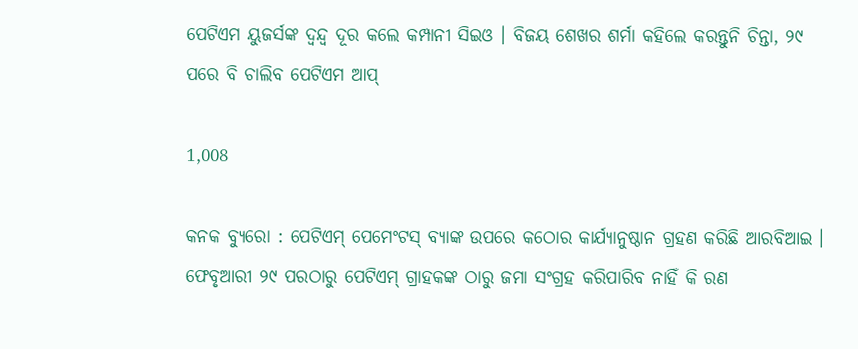ପେଟିଏମ ୟୁଜର୍ସଙ୍କ ଦ୍ୱନ୍ଦ୍ୱ ଦୂର କଲେ କମ୍ପାନୀ ସିଇଓ । ବିଜୟ ଶେଖର ଶର୍ମା କହିଲେ କରନ୍ତୁନି ଚିନ୍ତା, ୨୯ ପରେ ବି ଚାଲିବ ପେଟିଏମ ଆପ୍

1,008

କନକ ବ୍ୟୁରୋ : ପେଟିଏମ୍ ପେମେଂଟସ୍ ବ୍ୟାଙ୍କ ଉପରେ କଠୋର କାର୍ଯ୍ୟାନୁଷ୍ଠାନ ଗ୍ରହଣ କରିଛି ଆରବିଆଇ । ଫେବୃଆରୀ ୨୯ ପରଠାରୁ ପେଟିଏମ୍ ଗ୍ରାହକଙ୍କ ଠାରୁ ଜମା ସଂଗ୍ରହ କରିପାରିବ ନାହିଁ କି ରଣ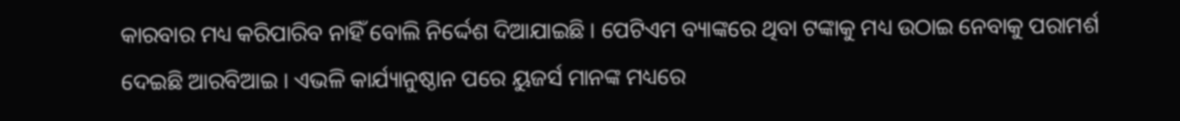କାରବାର ମଧ୍ୟ କରିପାରିବ ନାହିଁ ବୋଲି ନିର୍ଦ୍ଦେଶ ଦିଆଯାଇଛି । ପେଟିଏମ ବ୍ୟାଙ୍କରେ ଥିବା ଟଙ୍କାକୁ ମଧ୍ୟ ଉଠାଇ ନେବାକୁ ପରାମର୍ଶ ଦେଇଛି ଆରବିଆଇ । ଏଭଳି କାର୍ଯ୍ୟାନୁଷ୍ଠାନ ପରେ ୟୁଜର୍ସ ମାନଙ୍କ ମଧ୍ୟରେ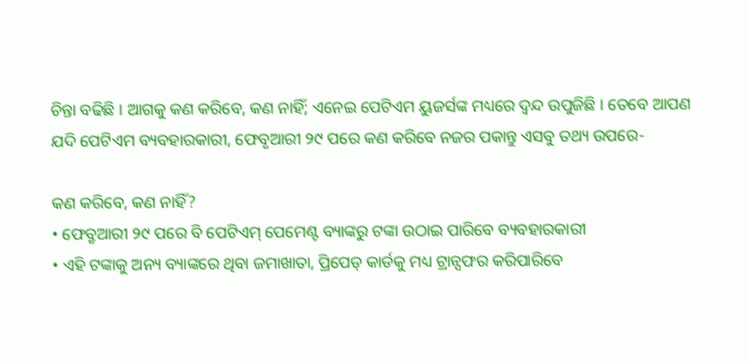ଚିନ୍ତା ବଢିଛି । ଆଗକୁ କଣ କରିବେ, କଣ ନାହିଁ; ଏନେଇ ପେଟିଏମ ୟୁଜର୍ସଙ୍କ ମଧ୍ୟରେ ଦ୍ୱନ୍ଦ ଉପୁଜିଛି । ତେବେ ଆପଣ ଯଦି ପେଟିଏମ ବ୍ୟବହାରକାରୀ, ଫେବୃଆରୀ ୨୯ ପରେ କଣ କରିବେ ନଜର ପକାନ୍ତୁ ଏସବୁ ତଥ୍ୟ ଉପରେ-

କଣ କରିବେ, କଣ ନାହିଁ?
• ଫେବ୍ରୃଆରୀ ୨୯ ପରେ ବି ପେଟିଏମ୍ ପେମେଣ୍ଟ ବ୍ୟାଙ୍କରୁ ଟଙ୍କା ଉଠାଇ ପାରିବେ ବ୍ୟବହାରକାରୀ
• ଏହି ଟଙ୍କାକୁ ଅନ୍ୟ ବ୍ୟାଙ୍କରେ ଥିବା ଜମାଖାତା, ପ୍ରିପେଡ୍ କାର୍ଡକୁ ମଧ୍ୟ ଟ୍ରାନ୍ସଫର କରିପାରିବେ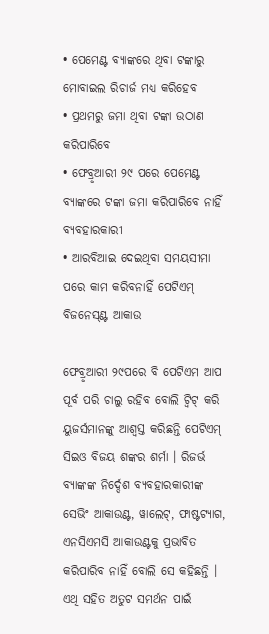• ପେମେଣ୍ଟ ବ୍ୟାଙ୍କରେ ଥିବା ଟଙ୍କାରୁ ମୋବାଇଲ ରିଚାର୍ଜ ମଧ୍ୟ କରିହେବ
• ପ୍ରଥମରୁ ଜମା ଥିବା ଟଙ୍କା ଉଠାଣ କରିପାରିବେ
• ଫେବ୍ରୃଆରୀ ୨୯ ପରେ ପେମେଣ୍ଟ ବ୍ୟାଙ୍କରେ ଟଙ୍କା ଜମା କରିପାରିବେ ନାହିଁ ବ୍ୟବହାରକାରୀ
• ଆରବିଆଇ ଦେଇଥିବା ସମୟସୀମା ପରେ କାମ କରିବନାହିଁ ପେଟିଏମ୍ ବିଜନେସ୍ଣ୍ଟ ଆକାଉ

ଫେବ୍ରୃଆରୀ ୨୯ପରେ ବି ପେଟିଏମ ଆପ ପୂର୍ବ ପରି ଚାଲୁ ରହିବ ବୋଲି ଟ୍ୱିଟ୍ କରି ୟୁଜର୍ସମାନଙ୍କୁ ଆଶ୍ୱସ୍ତ କରିଛନ୍ତି ପେଟିଏମ୍ ସିଇଓ ବିଜୟ ଶଙ୍କର ଶର୍ମା । ରିଜର୍ଭ ବ୍ୟାଙ୍କଙ୍କ ନିର୍ଦ୍ଦେଶ ବ୍ୟବହାରକାରୀଙ୍କ ସେଭିଂ ଆକାଉଣ୍ଟ, ୱାଲେଟ୍, ଫାଷ୍ଟଟ୍ୟାଗ, ଏନସିଏମସି ଆକାଉଣ୍ଟକୁ ପ୍ରଭାବିତ କରିପାରିବ ନାହିଁ ବୋଲି ସେ କହିଛନ୍ତି । ଏଥି ସହିତ ଅତୁଟ ସମର୍ଥନ ପାଇଁ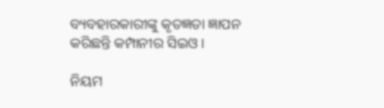ବ୍ୟବହାରକାରୀଙ୍କୁ କୃତଜ୍ଞତା ଜ୍ଞାପନ କରିଛନ୍ତି କମ୍ପାନୀର ସିଇଓ ।

ନିୟମ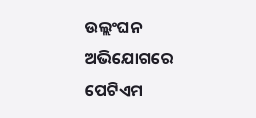ଉଲ୍ଲଂଘନ ଅଭିଯୋଗରେ ପେଟିଏମ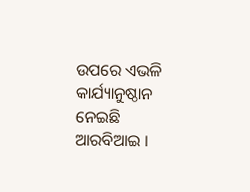ଉପରେ ଏଭଳି କାର୍ଯ୍ୟାନୁଷ୍ଠାନ ନେଇଛି ଆରବିଆଇ ।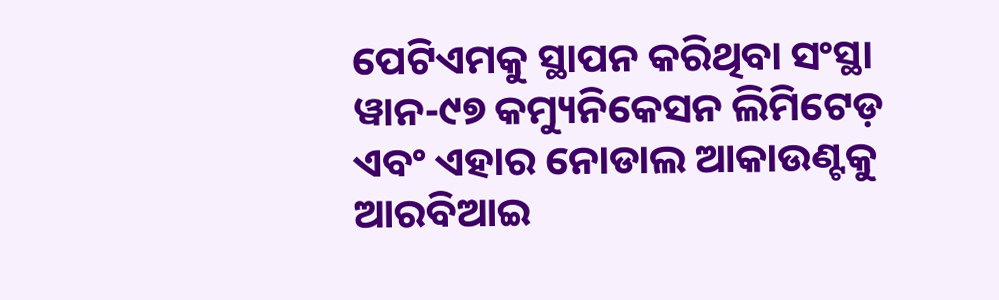ପେଟିଏମକୁ ସ୍ଥାପନ କରିଥିବା ସଂସ୍ଥା ୱାନ-୯୭ କମ୍ୟୁନିକେସନ ଲିମିଟେଡ଼ ଏବଂ ଏହାର ନୋଡାଲ ଆକାଉଣ୍ଟକୁ ଆରବିଆଇ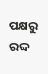ପକ୍ଷରୁ ରଦ୍ଦ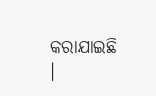କରାଯାଇଛି ।